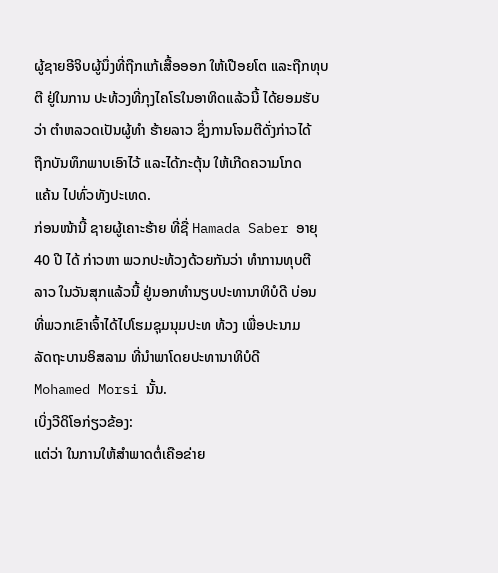ຜູ້ຊາຍອີຈິບຜູ້ນຶ່ງທີ່ຖືກແກ້ເສື້ອອອກ ໃຫ້ເປືອຍໂຕ ແລະຖືກທຸບ
ຕີ ຢູ່ໃນການ ປະທ້ວງທີ່ກຸງໄຄໂຣໃນອາທິດແລ້ວນີ້ ໄດ້ຍອມຮັບ
ວ່າ ຕໍາຫລວດເປັນຜູ້ທໍາ ຮ້າຍລາວ ຊຶ່ງການໂຈມຕີດັ່ງກ່າວໄດ້
ຖືກບັນທຶກພາບເອົາໄວ້ ແລະໄດ້ກະຕຸ້ນ ໃຫ້ເກີດຄວາມໂກດ
ແຄ້ນ ໄປທົ່ວທັງປະເທດ.
ກ່ອນໜ້ານີ້ ຊາຍຜູ້ເຄາະຮ້າຍ ທີ່ຊື່ Hamada Saber ອາຍຸ
40 ປີ ໄດ້ ກ່າວຫາ ພວກປະທ້ວງດ້ວຍກັນວ່າ ທໍາການທຸບຕີ
ລາວ ໃນວັນສຸກແລ້ວນີ້ ຢູ່ນອກທໍານຽບປະທານາທິບໍດີ ບ່ອນ
ທີ່ພວກເຂົາເຈົ້າໄດ້ໄປໂຮມຊຸມນຸມປະທ ທ້ວງ ເພື່ອປະນາມ
ລັດຖະບານອິສລາມ ທີ່ນໍາພາໂດຍປະທານາທິບໍດີ
Mohamed Morsi ນັ້ນ.
ເບິ່ງວີດິໂອກ່ຽວຂ້ອງ:
ແຕ່ວ່າ ໃນການໃຫ້ສໍາພາດຕໍ່ເຄືອຂ່າຍ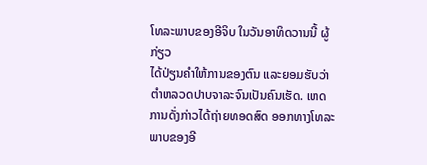ໂທລະພາບຂອງອີຈິບ ໃນວັນອາທິດວານນີ້ ຜູ້ກ່ຽວ
ໄດ້ປ່ຽນຄໍາໃຫ້ການຂອງຕົນ ແລະຍອມຮັບວ່າ ຕໍາຫລວດປາບຈາລະຈົນເປັນຄົນເຮັດ. ເຫດການດັ່ງກ່າວໄດ້ຖ່າຍທອດສົດ ອອກທາງໂທລະພາບຂອງອີ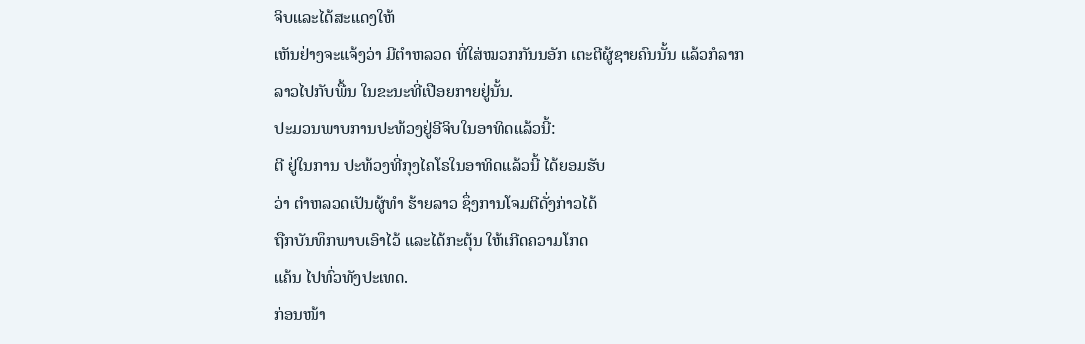ຈິບແລະໄດ້ສະແດງໃຫ້
ເຫັນຢ່າງຈະແຈ້ງວ່າ ມີຕໍາຫລວດ ທີ່ໃສ່ໝວກກັນນອັກ ເຕະຕີຜູ້ຊາຍຄົນນັ້ນ ແລ້ວກໍລາກ
ລາວໄປກັບພື້ນ ໃນຂະນະທີ່ເປືອຍກາຍຢູ່ນັ້ນ.
ປະມວນພາບການປະທ້ວງຢູ່ອີຈິບໃນອາທິດແລ້ວນີ້:
ຕີ ຢູ່ໃນການ ປະທ້ວງທີ່ກຸງໄຄໂຣໃນອາທິດແລ້ວນີ້ ໄດ້ຍອມຮັບ
ວ່າ ຕໍາຫລວດເປັນຜູ້ທໍາ ຮ້າຍລາວ ຊຶ່ງການໂຈມຕີດັ່ງກ່າວໄດ້
ຖືກບັນທຶກພາບເອົາໄວ້ ແລະໄດ້ກະຕຸ້ນ ໃຫ້ເກີດຄວາມໂກດ
ແຄ້ນ ໄປທົ່ວທັງປະເທດ.
ກ່ອນໜ້າ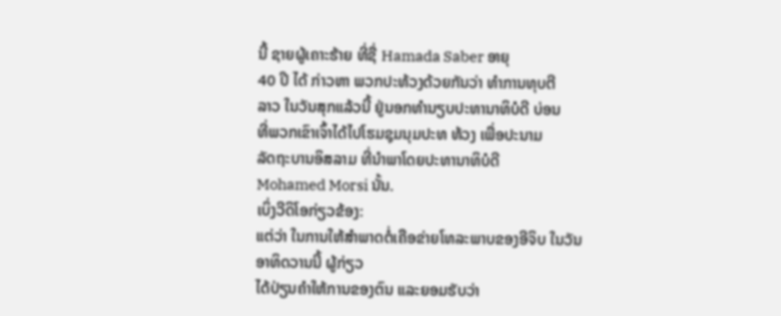ນີ້ ຊາຍຜູ້ເຄາະຮ້າຍ ທີ່ຊື່ Hamada Saber ອາຍຸ
40 ປີ ໄດ້ ກ່າວຫາ ພວກປະທ້ວງດ້ວຍກັນວ່າ ທໍາການທຸບຕີ
ລາວ ໃນວັນສຸກແລ້ວນີ້ ຢູ່ນອກທໍານຽບປະທານາທິບໍດີ ບ່ອນ
ທີ່ພວກເຂົາເຈົ້າໄດ້ໄປໂຮມຊຸມນຸມປະທ ທ້ວງ ເພື່ອປະນາມ
ລັດຖະບານອິສລາມ ທີ່ນໍາພາໂດຍປະທານາທິບໍດີ
Mohamed Morsi ນັ້ນ.
ເບິ່ງວີດິໂອກ່ຽວຂ້ອງ:
ແຕ່ວ່າ ໃນການໃຫ້ສໍາພາດຕໍ່ເຄືອຂ່າຍໂທລະພາບຂອງອີຈິບ ໃນວັນອາທິດວານນີ້ ຜູ້ກ່ຽວ
ໄດ້ປ່ຽນຄໍາໃຫ້ການຂອງຕົນ ແລະຍອມຮັບວ່າ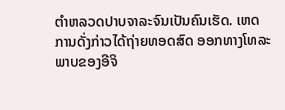ຕໍາຫລວດປາບຈາລະຈົນເປັນຄົນເຮັດ. ເຫດການດັ່ງກ່າວໄດ້ຖ່າຍທອດສົດ ອອກທາງໂທລະພາບຂອງອີຈິ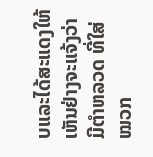ບແລະໄດ້ສະແດງໃຫ້
ເຫັນຢ່າງຈະແຈ້ງວ່າ ມີຕໍາຫລວດ ທີ່ໃສ່ໝວກ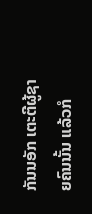ກັນນອັກ ເຕະຕີຜູ້ຊາຍຄົນນັ້ນ ແລ້ວກໍ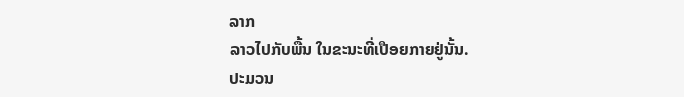ລາກ
ລາວໄປກັບພື້ນ ໃນຂະນະທີ່ເປືອຍກາຍຢູ່ນັ້ນ.
ປະມວນ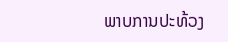ພາບການປະທ້ວງ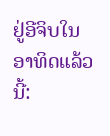ຢູ່ອີຈິບໃນອາທິດແລ້ວນີ້: